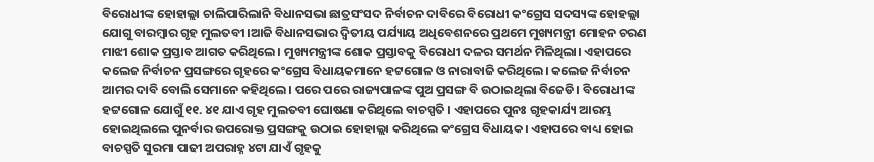ବିରୋଧୀଙ୍କ ହୋହାଲ୍ଲା ଚାଲିପାରିଲାନି ବିଧାନସଭା ଛାତ୍ରସଂସଦ ନିର୍ବାଚନ ଦାବିରେ ବିରୋଧୀ କଂଗ୍ରେସ ସଦସ୍ୟଙ୍କ ହୋହଲ୍ଲା ଯୋଗୁ ବାରମ୍ବାର ଗୃହ ମୁଲତବୀ ।ଆଜି ବିଧାନସଭାର ଦ୍ବିତୀୟ ପର୍ଯ୍ୟାୟ ଅଧିବେଶନରେ ପ୍ରଥମେ ମୁଖ୍ୟମନ୍ତ୍ରୀ ମୋହନ ଚରଣ ମାଝୀ ଶୋକ ପ୍ରସ୍ତାବ ଆଗତ କରିଥିଲେ। ମୁଖ୍ୟମନ୍ତ୍ରୀଙ୍କ ଶୋକ ପ୍ରସ୍ତାବକୁ ବିରୋଧୀ ଦଳର ସମର୍ଥନ ମିଳିଥିଲା। ଏହାପରେ କଲେଜ ନିର୍ବାଚନ ପ୍ରସଙ୍ଗରେ ଗୃହରେ କଂଗ୍ରେସ ବିଧାୟକମାନେ ହଟ୍ଟଗୋଳ ଓ ନାରାବାଜି କରିଥିଲେ। କଲେଜ ନିର୍ବାଚନ ଆମର ଦାବି ବୋଲି ସେମାନେ କହିଥିଲେ। ପରେ ପରେ ରାଜ୍ୟପାଳଙ୍କ ପୁଅ ପ୍ରସଙ୍ଗ ବି ଉଠାଇଥିଲା ବିଜେଡି। ବିରୋଧୀଙ୍କ ହଟ୍ଟଗୋଳ ଯୋଗୁଁ ୧୧. ୪୧ ଯାଏ ଗୃହ ମୁଲତବୀ ଘୋଷଣା କରିଥିଲେ ବାଚସ୍ପତି । ଏହାପରେ ପୁନଃ ଗୃହକାର୍ଯ୍ୟ ଆରମ୍ଭ ହୋଇଥିଲଲେ ପୁନର୍ବାର ଉପରୋକ୍ତ ପ୍ରସଙ୍ଗକୁ ଉଠାଇ ହୋହାଲ୍ଲା କରିଥିଲେ କଂଗ୍ରେସ ବିଧାୟକ। ଏହାପରେ ବାଧ୍ୟ ହୋଇ ବାଚସ୍ପତି ସୁରମା ପାଢୀ ଅପରାହ୍ନ ୪ଟା ଯାଏଁ ଗୃହକୁ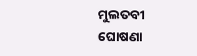ମୁଲତବୀ ଘୋଷଣା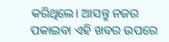କରିଥିଲେ। ଆସନ୍ତୁ ନଜର ପକାଇବା ଏହି ଖବର ଉପରେ